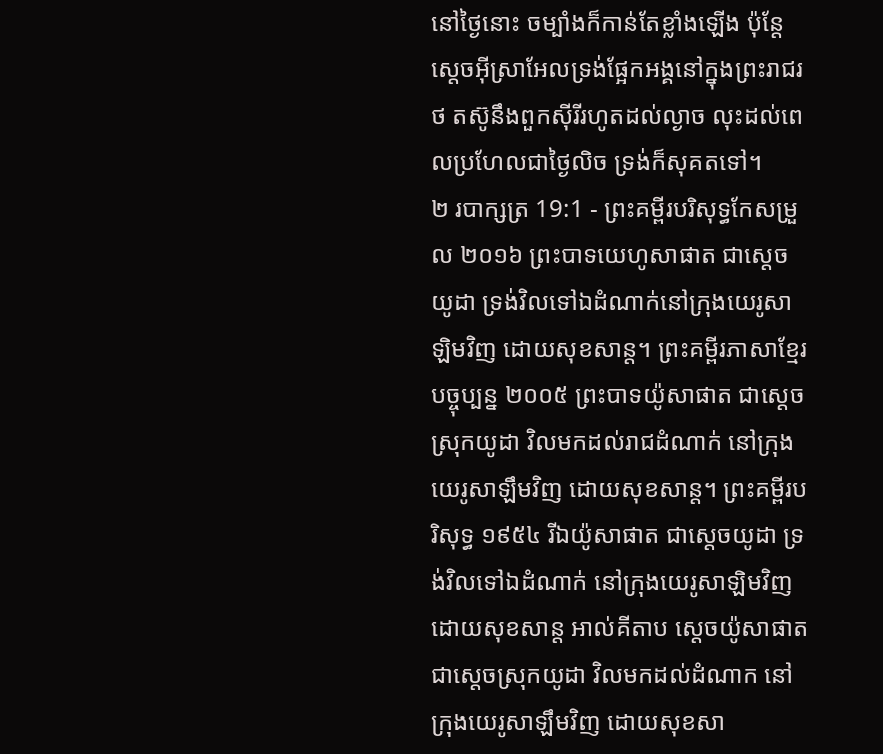នៅថ្ងៃនោះ ចម្បាំងក៏កាន់តែខ្លាំងឡើង ប៉ុន្តែ ស្តេចអ៊ីស្រាអែលទ្រង់ផ្អែកអង្គនៅក្នុងព្រះរាជរថ តស៊ូនឹងពួកស៊ីរីរហូតដល់ល្ងាច លុះដល់ពេលប្រហែលជាថ្ងៃលិច ទ្រង់ក៏សុគតទៅ។
២ របាក្សត្រ 19:1 - ព្រះគម្ពីរបរិសុទ្ធកែសម្រួល ២០១៦ ព្រះបាទយេហូសាផាត ជាស្តេចយូដា ទ្រង់វិលទៅឯដំណាក់នៅក្រុងយេរូសាឡិមវិញ ដោយសុខសាន្ត។ ព្រះគម្ពីរភាសាខ្មែរបច្ចុប្បន្ន ២០០៥ ព្រះបាទយ៉ូសាផាត ជាស្ដេចស្រុកយូដា វិលមកដល់រាជដំណាក់ នៅក្រុងយេរូសាឡឹមវិញ ដោយសុខសាន្ត។ ព្រះគម្ពីរបរិសុទ្ធ ១៩៥៤ រីឯយ៉ូសាផាត ជាស្តេចយូដា ទ្រង់វិលទៅឯដំណាក់ នៅក្រុងយេរូសាឡិមវិញ ដោយសុខសាន្ត អាល់គីតាប ស្តេចយ៉ូសាផាត ជាស្តេចស្រុកយូដា វិលមកដល់ដំណាក នៅក្រុងយេរូសាឡឹមវិញ ដោយសុខសា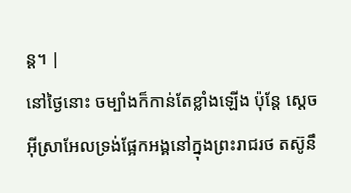ន្ត។ |
នៅថ្ងៃនោះ ចម្បាំងក៏កាន់តែខ្លាំងឡើង ប៉ុន្តែ ស្តេចអ៊ីស្រាអែលទ្រង់ផ្អែកអង្គនៅក្នុងព្រះរាជរថ តស៊ូនឹ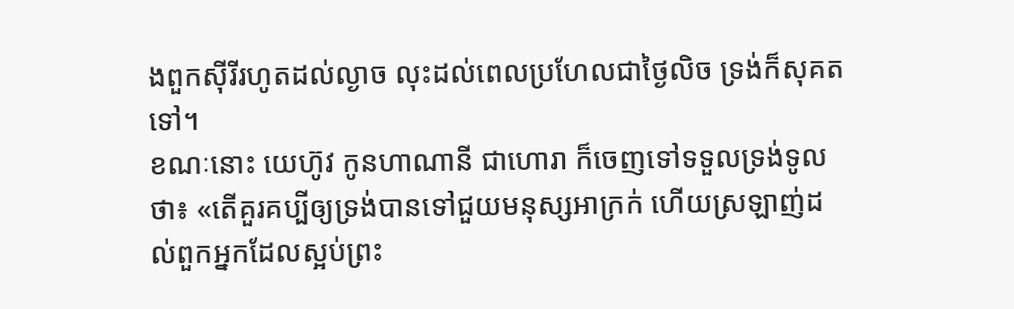ងពួកស៊ីរីរហូតដល់ល្ងាច លុះដល់ពេលប្រហែលជាថ្ងៃលិច ទ្រង់ក៏សុគតទៅ។
ខណៈនោះ យេហ៊ូវ កូនហាណានី ជាហោរា ក៏ចេញទៅទទួលទ្រង់ទូលថា៖ «តើគួរគប្បីឲ្យទ្រង់បានទៅជួយមនុស្សអាក្រក់ ហើយស្រឡាញ់ដល់ពួកអ្នកដែលស្អប់ព្រះ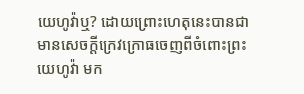យេហូវ៉ាឬ? ដោយព្រោះហេតុនេះបានជាមានសេចក្ដីក្រេវក្រោធចេញពីចំពោះព្រះយេហូវ៉ា មក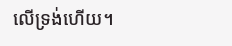លើទ្រង់ហើយ។